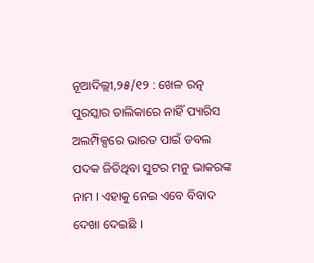ନୂଆଦିଲ୍ଲୀ,୨୫/୧୨ : ଖେଳ ରତ୍ନ ପୁରସ୍କାର ତାଲିକାରେ ନାହିଁ ପ୍ୟାରିସ ଅଲମ୍ପିକ୍ସରେ ଭାରତ ପାଇଁ ଡବଲ ପଦକ ଜିତିଥିବା ସୁଟର ମନୁ ଭାକରଙ୍କ ନାମ । ଏହାକୁ ନେଇ ଏବେ ବିବାଦ ଦେଖା ଦେଇଛି ।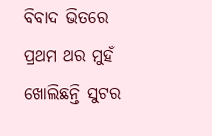ବିବାଦ ଭିତରେ ପ୍ରଥମ ଥର ମୁହଁ ଖୋଲିଛନ୍ତି ସୁଟର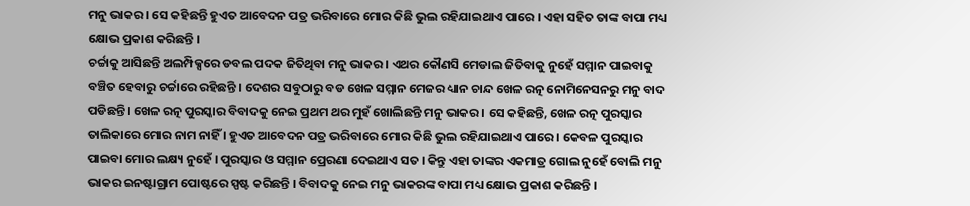ମନୁ ଭାକର । ସେ କହିଛନ୍ତି ହୁଏତ ଆବେଦନ ପତ୍ର ଭରିବାରେ ମୋର କିଛି ଭୁଲ ରହିଯାଇଥାଏ ପାରେ । ଏହା ସହିତ ତାଙ୍କ ବାପା ମଧ୍ୟ କ୍ଷୋଭ ପ୍ରକାଶ କରିଛନ୍ତି ।
ଚର୍ଚ୍ଚାକୁ ଆସିଛନ୍ତି ଅଲମ୍ପିକ୍ସରେ ଡବଲ ପଦକ ଜିତିଥିବା ମନୁ ଭାକର । ଏଥର କୌଣସି ମେଡାଲ ଜିତିବାକୁ ନୁହେଁ ସମ୍ମାନ ପାଇବାକୁ ବଞ୍ଚିତ ହେବାରୁ ଚର୍ଚ୍ଚାରେ ରହିଛନ୍ତି । ଦେଶର ସବୁଠାରୁ ବଡ ଖେଳ ସମ୍ମାନ ମେଜର ଧ୍ୟାନ ଚାନ୍ଦ ଖେଳ ରତ୍ନ ନୋମିନେସନରୁ ମନୁ ବାଦ ପଡିଛନ୍ତି । ଖେଳ ରତ୍ନ ପୁରସ୍କାର ବିବାଦକୁ ନେଇ ପ୍ରଥମ ଥର ମୁହଁ ଖୋଲିଛନ୍ତି ମନୁ ଭାକର । ସେ କହିଛନ୍ତି, ଖେଳ ରତ୍ନ ପୁରସ୍କାର ତାଲିକାରେ ମୋର ନାମ ନାହିଁ । ହୁଏତ ଆବେଦନ ପତ୍ର ଭରିବାରେ ମୋର କିଛି ଭୁଲ ରହିଯାଇଥାଏ ପାରେ । କେବଳ ପୁରସ୍କାର ପାଇବା ମୋର ଲକ୍ଷ୍ୟ ନୁହେଁ । ପୁରସ୍କାର ଓ ସମ୍ମାନ ପ୍ରେରଣା ଦେଇଥାଏ ସତ । କିନ୍ତୁ ଏହା ତାଙ୍କର ଏକମାତ୍ର ଗୋଲ ନୁହେଁ ବୋଲି ମନୁ ଭାକର ଇନଷ୍ଟାଗ୍ରାମ ପୋଷ୍ଟରେ ସ୍ପଷ୍ଟ କରିଛନ୍ତି । ବିବାଦକୁ ନେଇ ମନୁ ଭାକରଙ୍କ ବାପା ମଧ୍ୟ କ୍ଷୋଭ ପ୍ରକାଶ କରିଛନ୍ତି ।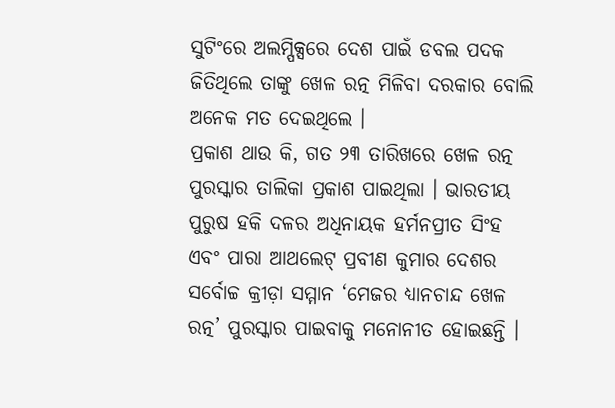ସୁଟିଂରେ ଅଲମ୍ପିକ୍ସରେ ଦେଶ ପାଇଁ ଡବଲ ପଦକ ଜିତିଥିଲେ ତାଙ୍କୁ ଖେଳ ରତ୍ନ ମିଳିବା ଦରକାର ବୋଲି ଅନେକ ମତ ଦେଇଥିଲେ ।
ପ୍ରକାଶ ଥାଉ କି, ଗତ ୨୩ ତାରିଖରେ ଖେଳ ରତ୍ନ ପୁରସ୍କାର ତାଲିକା ପ୍ରକାଶ ପାଇଥିଲା । ଭାରତୀୟ ପୁରୁଷ ହକି ଦଳର ଅଧିନାୟକ ହର୍ମନପ୍ରୀତ ସିଂହ ଏବଂ ପାରା ଆଥଲେଟ୍ ପ୍ରବୀଣ କୁମାର ଦେଶର ସର୍ବୋଚ୍ଚ କ୍ରୀଡ଼ା ସମ୍ମାନ ‘ମେଜର ଧ୍ୟାନଚାନ୍ଦ ଖେଳ ରତ୍ନ’ ପୁରସ୍କାର ପାଇବାକୁ ମନୋନୀତ ହୋଇଛନ୍ତି ।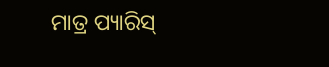ମାତ୍ର ପ୍ୟାରିସ୍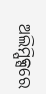ଅଲିମ୍ପିକ୍ସରେ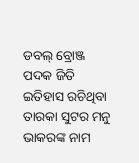ଡବଲ୍ ବ୍ରୋଞ୍ଜ ପଦକ ଜିତି ଇତିହାସ ରଚିଥିବା ତାରକା ସୁଟର ମନୁ ଭାକରଙ୍କ ନାମ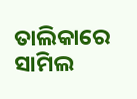ତାଲିକାରେ ସାମିଲ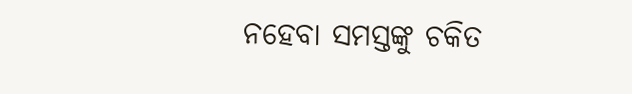ନହେବା ସମସ୍ତଙ୍କୁ ଚକିତ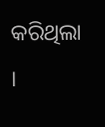କରିଥିଲା ।